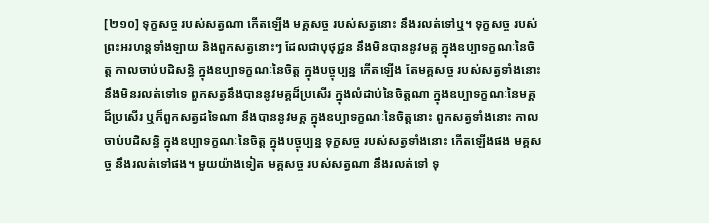[២១០] ទុក្ខសច្ច របស់សត្វណា កើតឡើង មគ្គសច្ច របស់សត្វនោះ នឹងរលត់ទៅឬ។ ទុក្ខសច្ច របស់ព្រះអរហន្តទាំងឡាយ និងពួកសត្វនោះៗ ដែលជាបុថុជ្ជន នឹងមិនបាននូវមគ្គ ក្នុងឧប្បាទក្ខណៈនៃចិត្ត កាលចាប់បដិសន្ធិ ក្នុងឧប្បាទក្ខណៈនៃចិត្ត ក្នុងបច្ចុប្បន្ន កើតឡើង តែមគ្គសច្ច របស់សត្វទាំងនោះ នឹងមិនរលត់ទៅទេ ពួកសត្វនឹងបាននូវមគ្គដ៏ប្រសើរ ក្នុងលំដាប់នៃចិត្តណា ក្នុងឧប្បាទក្ខណៈនៃមគ្គដ៏ប្រសើរ ឬក៏ពួកសត្វដទៃណា នឹងបាននូវមគ្គ ក្នុងឧប្បាទក្ខណៈនៃចិត្តនោះ ពួកសត្វទាំងនោះ កាលចាប់បដិសន្ធិ ក្នុងឧប្បាទក្ខណៈនៃចិត្ត ក្នុងបច្ចុប្បន្ន ទុក្ខសច្ច របស់សត្វទាំងនោះ កើតឡើងផង មគ្គសច្ច នឹងរលត់ទៅផង។ មួយយ៉ាងទៀត មគ្គសច្ច របស់សត្វណា នឹងរលត់ទៅ ទុ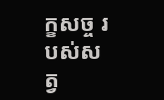ក្ខសច្ច របស់សត្វ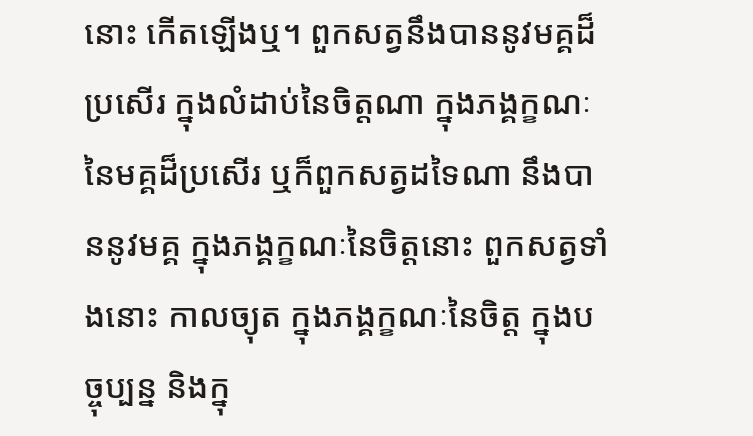នោះ កើតឡើងឬ។ ពួកសត្វនឹងបាននូវមគ្គដ៏ប្រសើរ ក្នុងលំដាប់នៃចិត្តណា ក្នុងភង្គក្ខណៈនៃមគ្គដ៏ប្រសើរ ឬក៏ពួកសត្វដទៃណា នឹងបាននូវមគ្គ ក្នុងភង្គក្ខណៈនៃចិត្តនោះ ពួកសត្វទាំងនោះ កាលច្យុត ក្នុងភង្គក្ខណៈនៃចិត្ត ក្នុងបច្ចុប្បន្ន និងក្នុ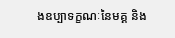ងឧប្បាទក្ខណៈនៃមគ្គ និង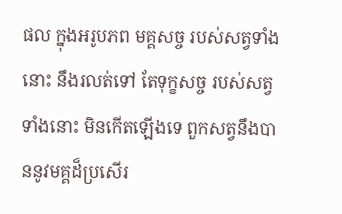ផល ក្នុងអរូបភព មគ្គសច្ច របស់សត្វទាំងនោះ នឹងរលត់ទៅ តែទុក្ខសច្ច របស់សត្វទាំងនោះ មិនកើតឡើងទេ ពួកសត្វនឹងបាននូវមគ្គដ៏ប្រសើរ